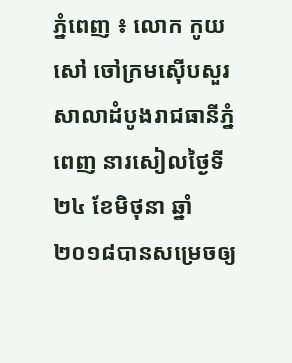ភ្នំពេញ ៖ លោក កូយ សៅ ចៅក្រមស៊ើបសួរសាលាដំបូងរាជធានីភ្នំពេញ នារសៀលថ្ងៃទី២៤ ខែមិថុនា ឆ្នាំ២០១៨បានសម្រេចឲ្យ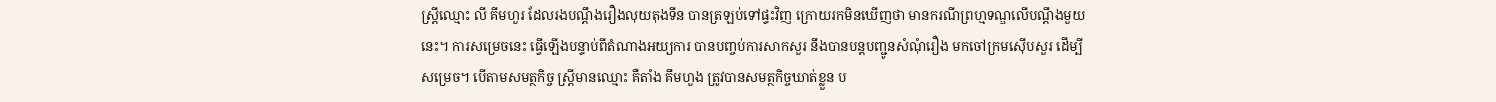ស្ត្រីឈ្មោះ លី គីមហួរ ដែលរងបណ្តឹងរឿងលុយតុងទីន បានត្រឡប់ទៅផ្ទះវិញ ក្រោយរកមិនឃើញថា មានករណីព្រហ្មទណ្ឌលើបណ្តឹងមួយនេះ។ ការសម្រេចនេះ ធ្វើឡើងបន្ទាប់ពីតំណាងអយ្យការ បានបញ្ចប់ការសាកសួរ នឹងបានបន្តបញ្ជូនសំណុំរឿង មកចៅក្រមស៊ើបសួរ ដើម្បីសម្រេច។ បើតាមសមត្ថកិច្ច ស្ត្រីមានឈ្មោះ គឺតាំង គឹមហួង ត្រូវបានសមត្ថកិច្ចឃាត់ខ្លួន ប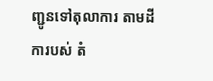ញ្ជូនទៅតុលាការ តាមដីការបស់ តំ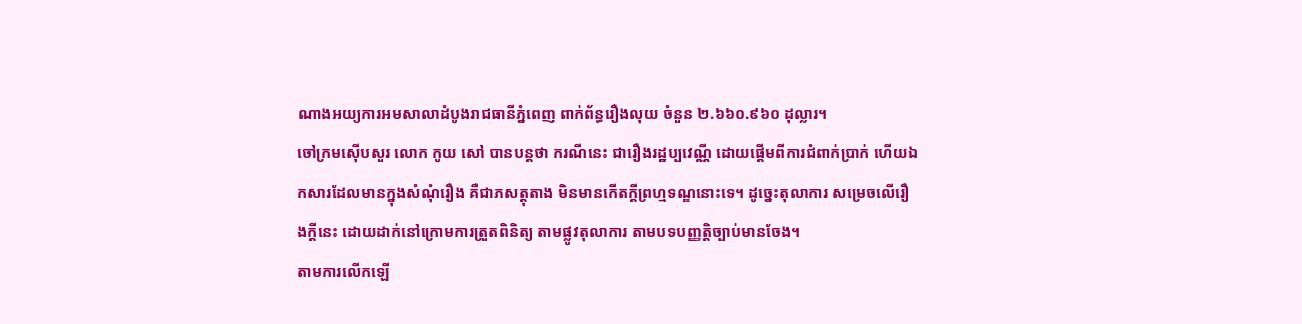ណាងអយ្យការអមសាលាដំបូងរាជធានីភ្នំពេញ ពាក់ព័ន្ធរឿងលុយ ចំនួន ២.៦៦០.៩៦០ ដុល្លារ។
ចៅក្រមស៊ើបសួរ លោក កូយ សៅ បានបន្តថា ករណីនេះ ជារឿងរដ្ឋប្បវេណ្ណី ដោយផ្តើមពីការជំពាក់ប្រាក់ ហើយឯកសារដែលមានក្នុងសំណុំរឿង គឺជាភសត្តុតាង មិនមានកើតក្តីព្រហ្មទណ្ឌនោះទេ។ ដូច្នេះតុលាការ សម្រេចលើរឿងក្តីនេះ ដោយដាក់នៅក្រោមការត្រួតពិនិត្យ តាមផ្លូវតុលាការ តាមបទបញ្ញត្តិច្បាប់មានចែង។
តាមការលើកឡើ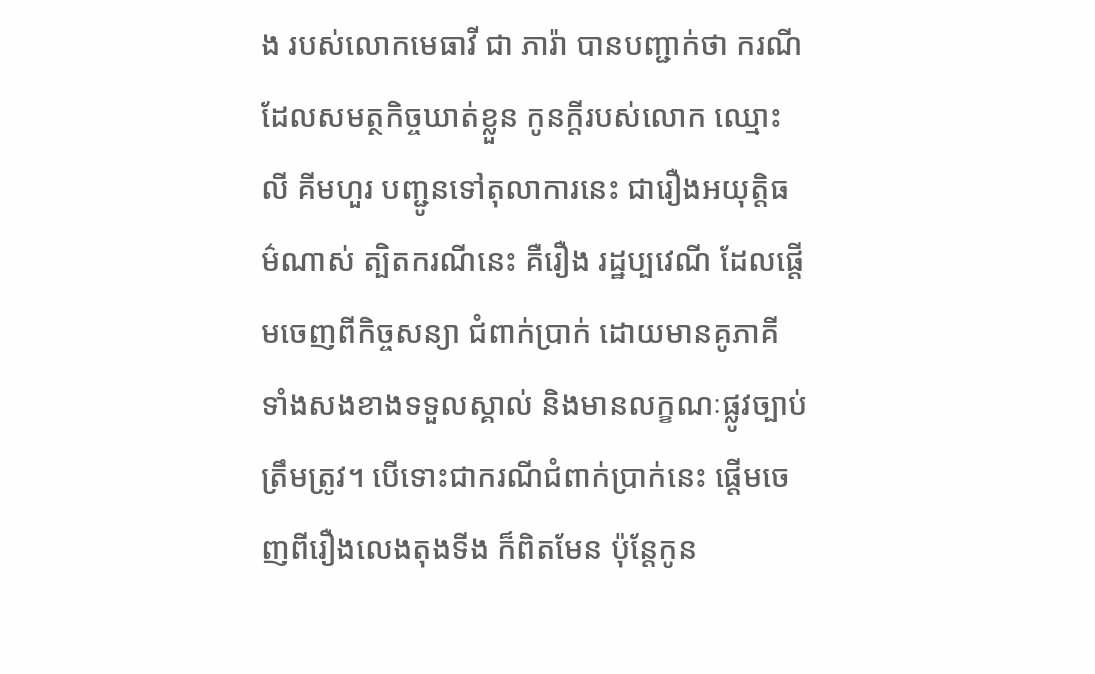ង របស់លោកមេធាវី ជា ភារ៉ា បានបញ្ជាក់ថា ករណីដែលសមត្ថកិច្ចឃាត់ខ្លួន កូនក្តីរបស់លោក ឈ្មោះ លី គីមហួរ បញ្ជូនទៅតុលាការនេះ ជារឿងអយុត្តិធម៌ណាស់ ត្បិតករណីនេះ គឺរឿង រដ្ឋប្បវេណី ដែលផ្តើមចេញពីកិច្ចសន្យា ជំពាក់ប្រាក់ ដោយមានគូភាគី ទាំងសងខាងទទួលស្គាល់ និងមានលក្ខណៈផ្លូវច្បាប់ត្រឹមត្រូវ។ បើទោះជាករណីជំពាក់ប្រាក់នេះ ផ្តើមចេញពីរឿងលេងតុងទីង ក៏ពិតមែន ប៉ុន្តែកូន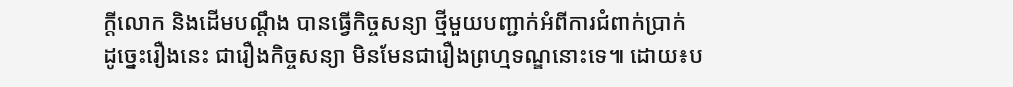ក្តីលោក និងដើមបណ្តឹង បានធ្វើកិច្ចសន្យា ថ្មីមួយបញ្ជាក់អំពីការជំពាក់ប្រាក់ ដូច្នេះរឿងនេះ ជារឿងកិច្ចសន្យា មិនមែនជារឿងព្រហ្មទណ្ឌនោះទេ៕ ដោយ៖ប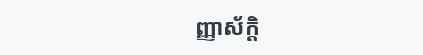ញ្ញាស័ក្តិ